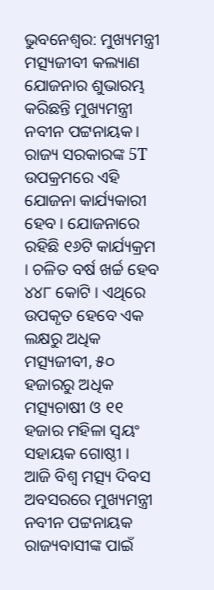ଭୁବନେଶ୍ବର: ମୁଖ୍ୟମନ୍ତ୍ରୀ ମତ୍ସ୍ୟଜୀବୀ କଲ୍ୟାଣ ଯୋଜନାର ଶୁଭାରମ୍ଭ କରିଛନ୍ତି ମୁଖ୍ୟମନ୍ତ୍ରୀ ନବୀନ ପଟ୍ଟନାୟକ। ରାଜ୍ୟ ସରକାରଙ୍କ 5T ଉପକ୍ରମରେ ଏହି ଯୋଜନା କାର୍ଯ୍ୟକାରୀ ହେବ । ଯୋଜନାରେ ରହିଛି ୧୬ଟି କାର୍ଯ୍ୟକ୍ରମ । ଚଳିତ ବର୍ଷ ଖର୍ଚ୍ଚ ହେବ ୪୪୮ କୋଟି । ଏଥିରେ ଉପକୃତ ହେବେ ଏକ ଲକ୍ଷରୁ ଅଧିକ ମତ୍ସ୍ୟଜୀବୀ, ୫୦ ହଜାରରୁ ଅଧିକ ମତ୍ସ୍ୟଚାଷୀ ଓ ୧୧ ହଜାର ମହିଳା ସ୍ୱୟଂ ସହାୟକ ଗୋଷ୍ଠୀ ।
ଆଜି ବିଶ୍ବ ମତ୍ସ୍ୟ ଦିବସ ଅବସରରେ ମୁଖ୍ୟମନ୍ତ୍ରୀ ନବୀନ ପଟ୍ଟନାୟକ ରାଜ୍ୟବାସୀଙ୍କ ପାଇଁ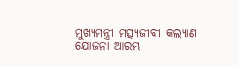ମୁଖ୍ୟମନ୍ତ୍ରୀ ମତ୍ସ୍ୟଜୀବୀ କଲ୍ୟାଣ ଯୋଜନା ଆରମ୍ଭ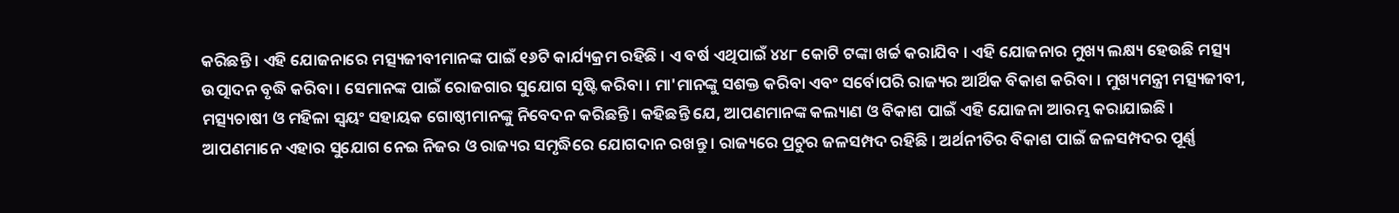କରିଛନ୍ତି । ଏହି ଯୋଜନାରେ ମତ୍ସ୍ୟଜୀବୀମାନଙ୍କ ପାଇଁ ୧୬ଟି କାର୍ଯ୍ୟକ୍ରମ ରହିଛି । ଏ ବର୍ଷ ଏଥିପାଇଁ ୪୪୮ କୋଟି ଟଙ୍କା ଖର୍ଚ୍ଚ କରାଯିବ । ଏହି ଯୋଜନାର ମୁଖ୍ୟ ଲକ୍ଷ୍ୟ ହେଉଛି ମତ୍ସ୍ୟ ଉତ୍ପାଦନ ବୃଦ୍ଧି କରିବା । ସେମାନଙ୍କ ପାଇଁ ରୋଜଗାର ସୁଯୋଗ ସୃଷ୍ଟି କରିବା । ମା'ମାନଙ୍କୁ ସଶକ୍ତ କରିବା ଏବଂ ସର୍ବୋପରି ରାଜ୍ୟର ଆର୍ଥିକ ବିକାଶ କରିବା । ମୁଖ୍ୟମନ୍ତ୍ରୀ ମତ୍ସ୍ୟଜୀବୀ, ମତ୍ସ୍ୟଚାଷୀ ଓ ମହିଳା ସ୍ୱୟଂ ସହାୟକ ଗୋଷ୍ଠୀମାନଙ୍କୁ ନିବେଦନ କରିଛନ୍ତି । କହିଛନ୍ତି ଯେ, ଆପଣମାନଙ୍କ କଲ୍ୟାଣ ଓ ବିକାଶ ପାଇଁ ଏହି ଯୋଜନା ଆରମ୍ଭ କରାଯାଇଛି । ଆପଣମାନେ ଏହାର ସୁଯୋଗ ନେଇ ନିଜର ଓ ରାଜ୍ୟର ସମୃଦ୍ଧିରେ ଯୋଗଦାନ ରଖନ୍ତୁ । ରାଜ୍ୟରେ ପ୍ରଚୁର ଜଳସମ୍ପଦ ରହିଛି । ଅର୍ଥନୀତିର ବିକାଶ ପାଇଁ ଜଳସମ୍ପଦର ପୂର୍ଣ୍ଣ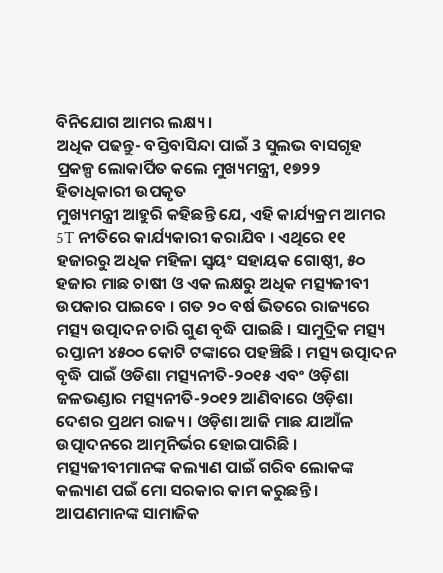ବିନିଯୋଗ ଆମର ଲକ୍ଷ୍ୟ ।
ଅଧିକ ପଢନ୍ତୁ- ବସ୍ତିବାସିନ୍ଦା ପାଇଁ 3 ସୁଲଭ ବାସଗୃହ ପ୍ରକଳ୍ପ ଲୋକାର୍ପିତ କଲେ ମୁଖ୍ୟମନ୍ତ୍ରୀ, ୧୭୨୨ ହିତାଧିକାରୀ ଉପକୃତ
ମୁଖ୍ୟମନ୍ତ୍ରୀ ଆହୁରି କହିଛନ୍ତି ଯେ, ଏହି କାର୍ଯ୍ୟକ୍ରମ ଆମର 5T ନୀତିରେ କାର୍ଯ୍ୟକାରୀ କରାଯିବ । ଏଥିରେ ୧୧ ହଜାରରୁ ଅଧିକ ମହିଳା ସ୍ୱୟଂ ସହାୟକ ଗୋଷ୍ଠୀ, ୫୦ ହଜାର ମାଛ ଚାଷୀ ଓ ଏକ ଲକ୍ଷରୁ ଅଧିକ ମତ୍ସ୍ୟଜୀବୀ ଉପକାର ପାଇବେ । ଗତ ୨୦ ବର୍ଷ ଭିତରେ ରାଜ୍ୟରେ ମତ୍ସ୍ୟ ଉତ୍ପାଦନ ଚାରି ଗୁଣ ବୃଦ୍ଧି ପାଇଛି । ସାମୁଦ୍ରିକ ମତ୍ସ୍ୟ ରପ୍ତାନୀ ୪୫୦୦ କୋଟି ଟଙ୍କାରେ ପହଞ୍ଚିଛି । ମତ୍ସ୍ୟ ଉତ୍ପାଦନ ବୃଦ୍ଧି ପାଇଁ ଓଡିଶା ମତ୍ସ୍ୟନୀତି-୨୦୧୫ ଏବଂ ଓଡ଼ିଶା ଜଳଭଣ୍ଡାର ମତ୍ସ୍ୟନୀତି-୨୦୧୨ ଆଣିବାରେ ଓଡ଼ିଶା ଦେଶର ପ୍ରଥମ ରାଜ୍ୟ । ଓଡ଼ିଶା ଆଜି ମାଛ ଯାଆଁଳ ଉତ୍ପାଦନରେ ଆତ୍ମନିର୍ଭର ହୋଇପାରିଛି । ମତ୍ସ୍ୟଜୀବୀମାନଙ୍କ କଲ୍ୟାଣ ପାଇଁ ଗରିବ ଲୋକଙ୍କ କଲ୍ୟାଣ ପଇଁ ମୋ ସରକାର କାମ କରୁଛନ୍ତି । ଆପଣମାନଙ୍କ ସାମାଜିକ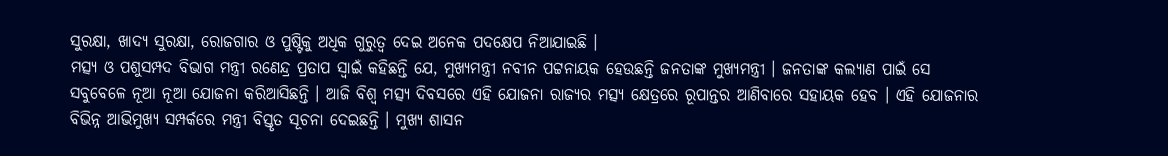ସୁରକ୍ଷା, ଖାଦ୍ୟ ସୁରକ୍ଷା, ରୋଜଗାର ଓ ପୁଷ୍ଟିକୁ ଅଧିକ ଗୁରୁତ୍ୱ ଦେଇ ଅନେକ ପଦକ୍ଷେପ ନିଆଯାଇଛି ।
ମତ୍ସ୍ୟ ଓ ପଶୁସମ୍ପଦ ବିଭାଗ ମନ୍ତ୍ରୀ ରଣେନ୍ଦ୍ର ପ୍ରତାପ ସ୍ବାଇଁ କହିଛନ୍ତି ଯେ, ମୁଖ୍ୟମନ୍ତ୍ରୀ ନବୀନ ପଟ୍ଟନାୟକ ହେଉଛନ୍ତି ଜନତାଙ୍କ ମୁଖ୍ୟମନ୍ତ୍ରୀ । ଜନତାଙ୍କ କଲ୍ୟାଣ ପାଇଁ ସେ ସବୁବେଳେ ନୂଆ ନୂଆ ଯୋଜନା କରିଆସିଛନ୍ତି । ଆଜି ବିଶ୍ୱ ମତ୍ସ୍ୟ ଦିବସରେ ଏହି ଯୋଜନା ରାଜ୍ୟର ମତ୍ସ୍ୟ କ୍ଷେତ୍ରରେ ରୂପାନ୍ତର ଆଣିବାରେ ସହାୟକ ହେବ । ଏହି ଯୋଜନାର ବିଭିନ୍ନ ଆଭିମୁଖ୍ୟ ସମ୍ପର୍କରେ ମନ୍ତ୍ରୀ ବିସ୍ତୃତ ସୂଚନା ଦେଇଛନ୍ତି । ମୁଖ୍ୟ ଶାସନ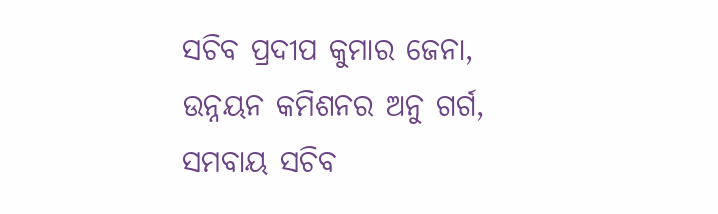ସଚିବ ପ୍ରଦୀପ କୁମାର ଜେନା, ଉନ୍ନୟନ କମିଶନର ଅନୁ ଗର୍ଗ, ସମବାୟ ସଚିବ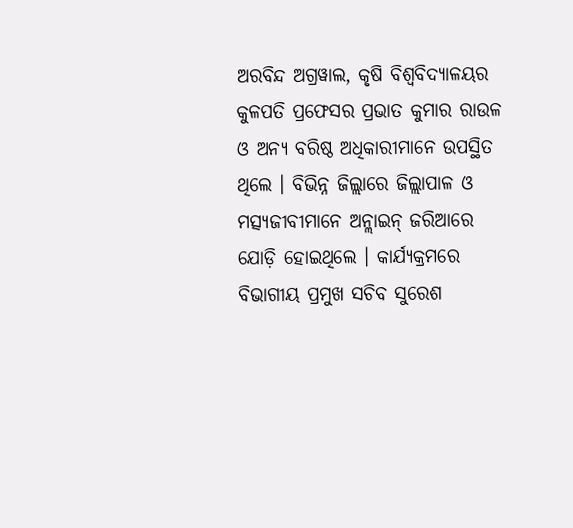ଅରବିନ୍ଦ ଅଗ୍ରୱାଲ, କୃଷି ବିଶ୍ୱବିଦ୍ୟାଳୟର କୁଳପତି ପ୍ରଫେସର ପ୍ରଭାତ କୁମାର ରାଉଳ ଓ ଅନ୍ୟ ବରିଷ୍ଠ ଅଧିକାରୀମାନେ ଉପସ୍ଥିତ ଥିଲେ । ବିଭିନ୍ନ ଜିଲ୍ଲାରେ ଜିଲ୍ଲାପାଳ ଓ ମତ୍ସ୍ୟଜୀବୀମାନେ ଅନ୍ଲାଇନ୍ ଜରିଆରେ ଯୋଡ଼ି ହୋଇଥିଲେ । କାର୍ଯ୍ୟକ୍ରମରେ ବିଭାଗୀୟ ପ୍ରମୁଖ ସଚିବ ସୁରେଶ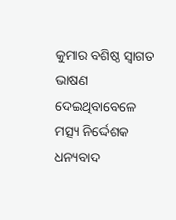କୁମାର ବଶିଷ୍ଠ ସ୍ବାଗତ ଭାଷଣ ଦେଇଥିବାବେଳେ ମତ୍ସ୍ୟ ନିର୍ଦ୍ଦେଶକ ଧନ୍ୟବାଦ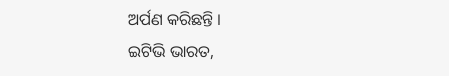ଅର୍ପଣ କରିଛନ୍ତି ।
ଇଟିଭି ଭାରତ,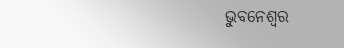ଭୁବନେଶ୍ବର